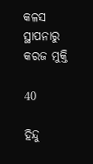କଳସ ସ୍ଥାପନାରୁ କରଜ ମୁକ୍ତି

40

ହିନ୍ଦୁ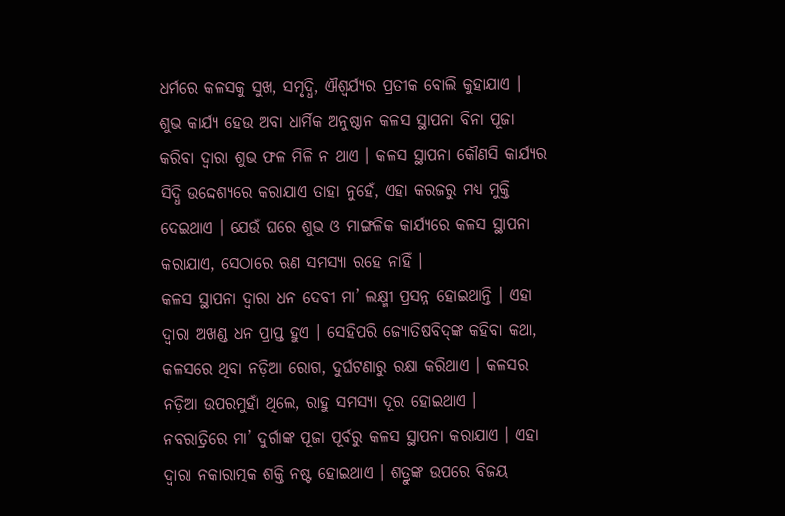ଧର୍ମରେ କଳସକୁ ସୁଖ, ସମୃଦ୍ଧି, ଐଶ୍ୱର୍ଯ୍ୟର ପ୍ରତୀକ ବୋଲି କୁହାଯାଏ । ଶୁଭ କାର୍ଯ୍ୟ ହେଉ ଅବା ଧାର୍ମିକ ଅନୁଷ୍ଠାନ କଳସ ସ୍ଥାପନା ବିନା ପୂଜା କରିବା ଦ୍ୱାରା ଶୁଭ ଫଳ ମିଳି ନ ଥାଏ । କଳସ ସ୍ଥାପନା କୌଣସି କାର୍ଯ୍ୟର ସିଦ୍ଧି ଉଦ୍ଦେଶ୍ୟରେ କରାଯାଏ ତାହା ନୁହେଁ, ଏହା କରଜରୁ ମଧ୍ୟ ମୁକ୍ତି ଦେଇଥାଏ । ଯେଉଁ ଘରେ ଶୁଭ ଓ ମାଙ୍ଗଳିକ କାର୍ଯ୍ୟରେ କଳସ ସ୍ଥାପନା କରାଯାଏ, ସେଠାରେ ଋଣ ସମସ୍ୟା ରହେ ନାହିଁ ।
କଳସ ସ୍ଥାପନା ଦ୍ୱାରା ଧନ ଦେବୀ ମା’ ଲକ୍ଷ୍ମୀ ପ୍ରସନ୍ନ ହୋଇଥାନ୍ତି । ଏହା ଦ୍ୱାରା ଅଖଣ୍ଡ ଧନ ପ୍ରାପ୍ତ ହୁଏ । ସେହିପରି ଜ୍ୟୋତିଷବିଦ୍‌ଙ୍କ କହିବା କଥା, କଳସରେ ଥିବା ନଡ଼ିଆ ରୋଗ, ଦୁର୍ଘଟଣାରୁ ରକ୍ଷା କରିଥାଏ । କଳସର ନଡ଼ିଆ ଉପରମୁହାଁ ଥିଲେ, ରାହୁ ସମସ୍ୟା ଦୂର ହୋଇଥାଏ ।
ନବରାତ୍ରିରେ ମା’ ଦୁର୍ଗାଙ୍କ ପୂଜା ପୂର୍ବରୁ କଳସ ସ୍ଥାପନା କରାଯାଏ । ଏହା ଦ୍ୱାରା ନକାରାତ୍ମକ ଶକ୍ତି ନଷ୍ଟ ହୋଇଥାଏ । ଶତ୍ରୁଙ୍କ ଉପରେ ବିଜୟ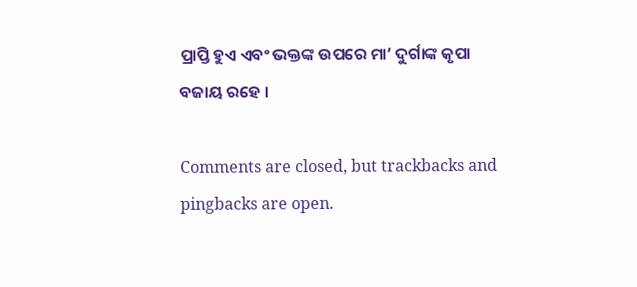ପ୍ରାପ୍ତି ହୁଏ ଏବଂ ଭକ୍ତଙ୍କ ଉପରେ ମା’ ଦୁର୍ଗାଙ୍କ କୃପା ବଜାୟ ରହେ ।

Comments are closed, but trackbacks and pingbacks are open.